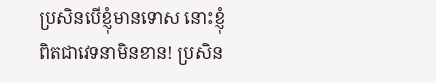ប្រសិនបើខ្ញុំមានទោស នោះខ្ញុំពិតជាវេទនាមិនខាន! ប្រសិន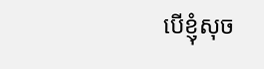បើខ្ញុំសុច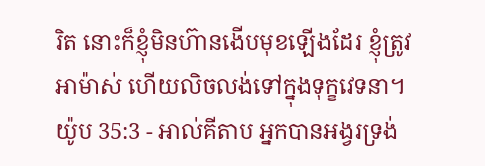រិត នោះក៏ខ្ញុំមិនហ៊ានងើបមុខឡើងដែរ ខ្ញុំត្រូវអាម៉ាស់ ហើយលិចលង់ទៅក្នុងទុក្ខវេទនា។
យ៉ូប 35:3 - អាល់គីតាប អ្នកបានអង្វរទ្រង់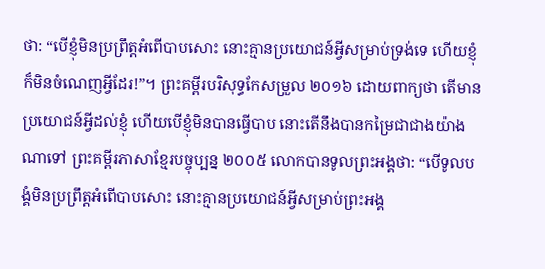ថា: “បើខ្ញុំមិនប្រព្រឹត្តអំពើបាបសោះ នោះគ្មានប្រយោជន៍អ្វីសម្រាប់ទ្រង់ទេ ហើយខ្ញុំក៏មិនចំណេញអ្វីដែរ!”។ ព្រះគម្ពីរបរិសុទ្ធកែសម្រួល ២០១៦ ដោយពាក្យថា តើមានប្រយោជន៍អ្វីដល់ខ្ញុំ ហើយបើខ្ញុំមិនបានធ្វើបាប នោះតើនឹងបានកម្រៃជាជាងយ៉ាងណាទៅ ព្រះគម្ពីរភាសាខ្មែរបច្ចុប្បន្ន ២០០៥ លោកបានទូលព្រះអង្គថា: “បើទូលបង្គំមិនប្រព្រឹត្តអំពើបាបសោះ នោះគ្មានប្រយោជន៍អ្វីសម្រាប់ព្រះអង្គ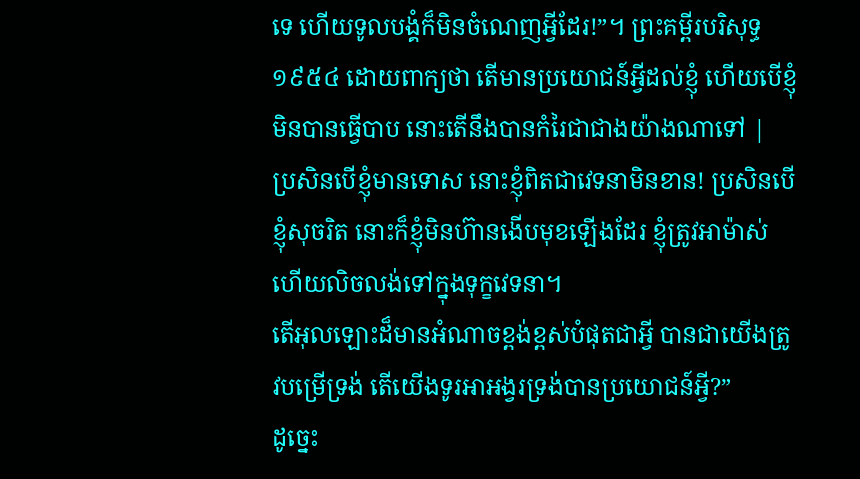ទេ ហើយទូលបង្គំក៏មិនចំណេញអ្វីដែរ!”។ ព្រះគម្ពីរបរិសុទ្ធ ១៩៥៤ ដោយពាក្យថា តើមានប្រយោជន៍អ្វីដល់ខ្ញុំ ហើយបើខ្ញុំមិនបានធ្វើបាប នោះតើនឹងបានកំរៃជាជាងយ៉ាងណាទៅ |
ប្រសិនបើខ្ញុំមានទោស នោះខ្ញុំពិតជាវេទនាមិនខាន! ប្រសិនបើខ្ញុំសុចរិត នោះក៏ខ្ញុំមិនហ៊ានងើបមុខឡើងដែរ ខ្ញុំត្រូវអាម៉ាស់ ហើយលិចលង់ទៅក្នុងទុក្ខវេទនា។
តើអុលឡោះដ៏មានអំណាចខ្ពង់ខ្ពស់បំផុតជាអ្វី បានជាយើងត្រូវបម្រើទ្រង់ តើយើងទូរអាអង្វរទ្រង់បានប្រយោជន៍អ្វី?”
ដូច្នេះ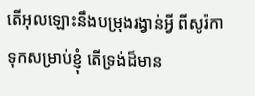តើអុលឡោះនឹងបម្រុងរង្វាន់អ្វី ពីសូរ៉កាទុកសម្រាប់ខ្ញុំ តើទ្រង់ដ៏មាន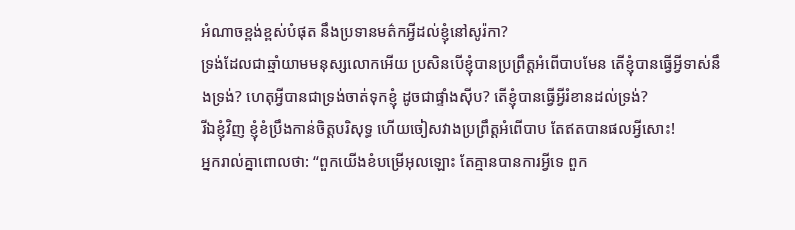អំណាចខ្ពង់ខ្ពស់បំផុត នឹងប្រទានមត៌កអ្វីដល់ខ្ញុំនៅសូរ៉កា?
ទ្រង់ដែលជាឆ្មាំយាមមនុស្សលោកអើយ ប្រសិនបើខ្ញុំបានប្រព្រឹត្តអំពើបាបមែន តើខ្ញុំបានធ្វើអ្វីទាស់នឹងទ្រង់? ហេតុអ្វីបានជាទ្រង់ចាត់ទុកខ្ញុំ ដូចជាផ្ទាំងស៊ីប? តើខ្ញុំបានធ្វើអ្វីរំខានដល់ទ្រង់?
រីឯខ្ញុំវិញ ខ្ញុំខំប្រឹងកាន់ចិត្តបរិសុទ្ធ ហើយចៀសវាងប្រព្រឹត្តអំពើបាប តែឥតបានផលអ្វីសោះ!
អ្នករាល់គ្នាពោលថា: “ពួកយើងខំបម្រើអុលឡោះ តែគ្មានបានការអ្វីទេ ពួក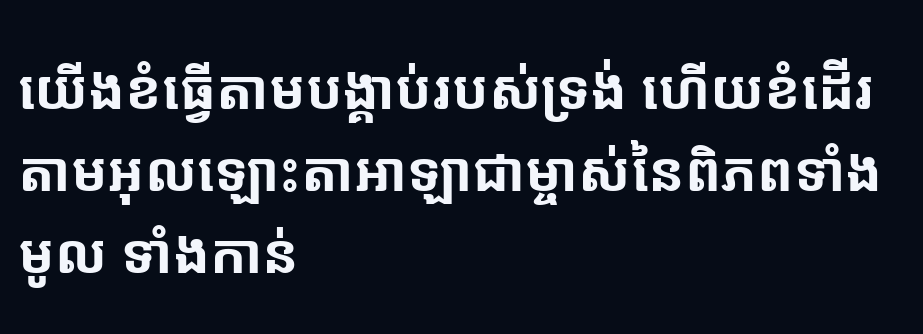យើងខំធ្វើតាមបង្គាប់របស់ទ្រង់ ហើយខំដើរតាមអុលឡោះតាអាឡាជាម្ចាស់នៃពិភពទាំងមូល ទាំងកាន់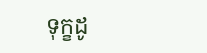ទុក្ខដូ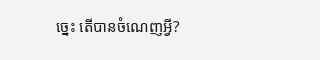ច្នេះ តើបានចំណេញអ្វី?